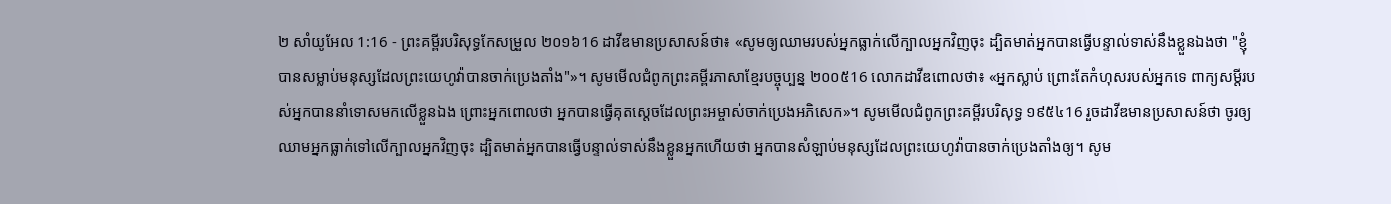២ សាំយូអែល 1:16 - ព្រះគម្ពីរបរិសុទ្ធកែសម្រួល ២០១៦16 ដាវីឌមានប្រសាសន៍ថា៖ «សូមឲ្យឈាមរបស់អ្នកធ្លាក់លើក្បាលអ្នកវិញចុះ ដ្បិតមាត់អ្នកបានធ្វើបន្ទាល់ទាស់នឹងខ្លួនឯងថា "ខ្ញុំបានសម្លាប់មនុស្សដែលព្រះយេហូវ៉ាបានចាក់ប្រេងតាំង"»។ សូមមើលជំពូកព្រះគម្ពីរភាសាខ្មែរបច្ចុប្បន្ន ២០០៥16 លោកដាវីឌពោលថា៖ «អ្នកស្លាប់ ព្រោះតែកំហុសរបស់អ្នកទេ ពាក្យសម្ដីរបស់អ្នកបាននាំទោសមកលើខ្លួនឯង ព្រោះអ្នកពោលថា អ្នកបានធ្វើគុតស្ដេចដែលព្រះអម្ចាស់ចាក់ប្រេងអភិសេក»។ សូមមើលជំពូកព្រះគម្ពីរបរិសុទ្ធ ១៩៥៤16 រួចដាវីឌមានប្រសាសន៍ថា ចូរឲ្យឈាមអ្នកធ្លាក់ទៅលើក្បាលអ្នកវិញចុះ ដ្បិតមាត់អ្នកបានធ្វើបន្ទាល់ទាស់នឹងខ្លួនអ្នកហើយថា អ្នកបានសំឡាប់មនុស្សដែលព្រះយេហូវ៉ាបានចាក់ប្រេងតាំងឲ្យ។ សូម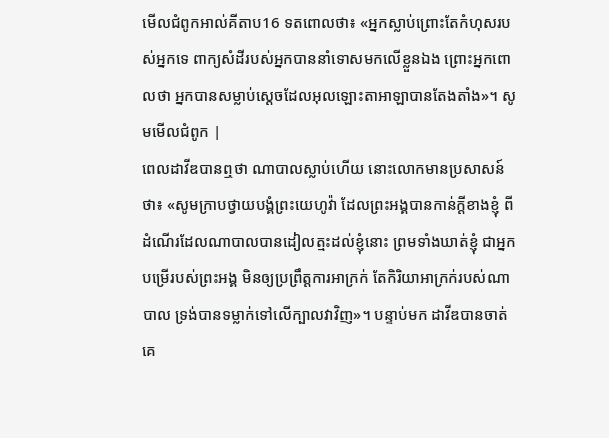មើលជំពូកអាល់គីតាប16 ទតពោលថា៖ «អ្នកស្លាប់ព្រោះតែកំហុសរបស់អ្នកទេ ពាក្យសំដីរបស់អ្នកបាននាំទោសមកលើខ្លួនឯង ព្រោះអ្នកពោលថា អ្នកបានសម្លាប់ស្ដេចដែលអុលឡោះតាអាឡាបានតែងតាំង»។ សូមមើលជំពូក |
ពេលដាវីឌបានឮថា ណាបាលស្លាប់ហើយ នោះលោកមានប្រសាសន៍ថា៖ «សូមក្រាបថ្វាយបង្គំព្រះយេហូវ៉ា ដែលព្រះអង្គបានកាន់ក្តីខាងខ្ញុំ ពីដំណើរដែលណាបាលបានដៀលត្មះដល់ខ្ញុំនោះ ព្រមទាំងឃាត់ខ្ញុំ ជាអ្នកបម្រើរបស់ព្រះអង្គ មិនឲ្យប្រព្រឹត្តការអាក្រក់ តែកិរិយាអាក្រក់របស់ណាបាល ទ្រង់បានទម្លាក់ទៅលើក្បាលវាវិញ»។ បន្ទាប់មក ដាវីឌបានចាត់គេ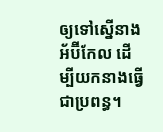ឲ្យទៅស្នើនាងអ័ប៊ីកែល ដើម្បីយកនាងធ្វើជាប្រពន្ធ។